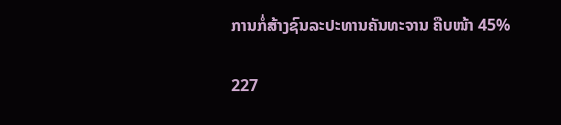ການກໍ່ສ້າງຊົນລະປະທານຄັນທະຈານ ຄືບໜ້າ 45%

227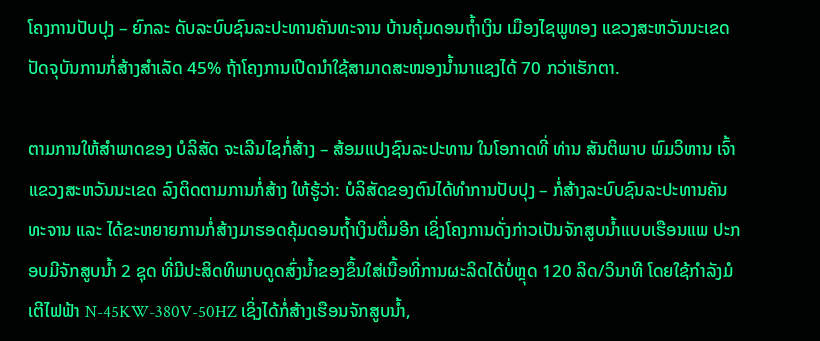ໂຄງການປັບປຸງ – ຍົກລະ ດັບລະບົບຊົນລະປະທານຄັນທະຈານ ບ້ານຄຸ້ມດອນຖ້ຳເງິນ ເມືອງໄຊພູທອງ ແຂວງສະຫວັນນະເຂດ ປັດຈຸບັນການກໍ່ສ້າງສໍາເລັດ 45% ຖ້າໂຄງການເປີດນໍາໃຊ້ສາມາດສະໜອງນໍ້ານາແຊງໄດ້ 70 ກວ່າເຮັກຕາ.

ຕາມການໃຫ້ສໍາພາດຂອງ ບໍລິສັດ ຈະເລີນໄຊກໍ່ສ້າງ – ສ້ອມແປງຊົນລະປະທານ ໃນໂອກາດທີ່ ທ່ານ ສັນຕິພາບ ພົມວິຫານ ເຈົ້າແຂວງສະຫວັນນະເຂດ ລົງຕິດຕາມການກໍ່ສ້າງ ໃຫ້ຮູ້ວ່າ: ບໍລິສັດຂອງຕົນໄດ້ທໍາການປັບປຸງ – ກໍ່ສ້າງລະບົບຊົນລະປະທານຄັນທະຈານ ແລະ ໄດ້ຂະຫຍາຍການກໍ່ສ້າງມາຮອດຄຸ້ມດອນຖໍ້າເງິນຕື່ມອີກ ເຊິ່ງໂຄງການດັ່ງກ່າວເປັນຈັກສູບນໍ້າແບບເຮືອນແພ ປະກອບມີຈັກສູບນໍ້າ 2 ຊຸດ ທີ່ມີປະສິດທິພາບດູດສົ່ງນໍ້າຂອງຂຶ້ນໃສ່ເນື້ອທີ່ການຜະລິດໄດ້ບໍ່ຫຼຸດ 120 ລິດ/ວິນາທີ ໂດຍໃຊ້ກໍາລັງມໍເຕີໄຟຟ້າ N-45KW-380V-50HZ ເຊິ່ງໄດ້ກໍ່ສ້າງເຮືອນຈັກສູບນໍ້າ,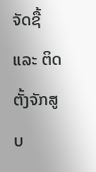ຈັດຊື້ ແລະ ຕິດຕັ້ງຈັກສູບ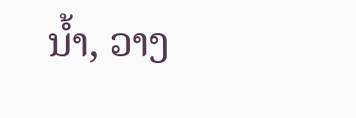ນໍ້າ, ວາງ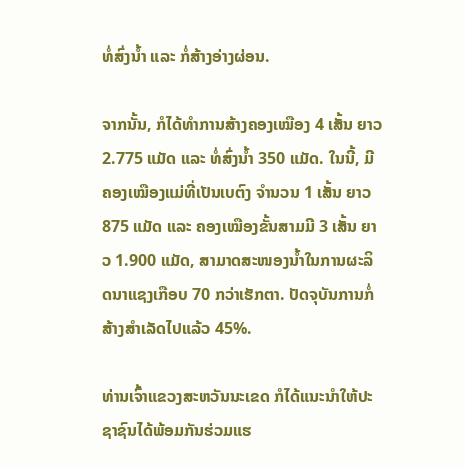ທໍ່ສົ່ງນໍ້າ ແລະ ກໍ່ສ້າງອ່າງຜ່ອນ.

ຈາກນັ້ນ, ກໍໄດ້ທໍາການສ້າງຄອງເໝືອງ 4 ເສັ້ນ ຍາວ 2.775 ແມັດ ແລະ ທໍ່ສົ່ງນໍ້າ 350 ແມັດ. ໃນນີ້, ມີຄອງເໝືອງແມ່ທີ່ເປັນເບຕົງ ຈໍານວນ 1 ເສັ້ນ ຍາວ 875 ແມັດ ແລະ ຄອງເໝືອງຂັ້ນສາມມີ 3 ເສັ້ນ ຍາວ 1.900 ແມັດ, ສາມາດສະໜອງນໍ້າໃນການຜະລິດນາແຊງເກືອບ 70 ກວ່າເຮັກຕາ. ປັດຈຸບັນການກໍ່ສ້າງສໍາເລັດໄປແລ້ວ 45%.

ທ່ານເຈົ້າແຂວງສະຫວັນນະເຂດ ກໍໄດ້ແນະນໍາໃຫ້ປະຊາຊົນໄດ້ພ້ອມກັນຮ່ວມແຮ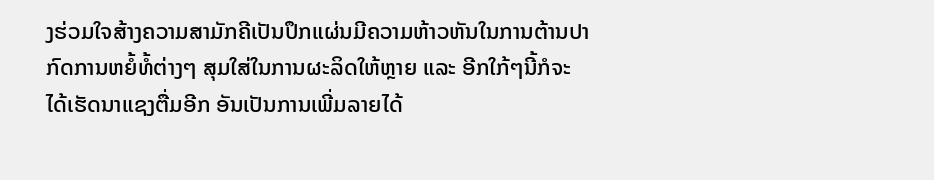ງຮ່ວມໃຈສ້າງຄວາມສາມັກຄີເປັນປຶກແຜ່ນມີຄວາມຫ້າວຫັນໃນການຕ້ານປາກົດການຫຍໍ້ທໍ້ຕ່າງໆ ສຸມໃສ່ໃນການຜະລິດໃຫ້ຫຼາຍ ແລະ ອີກໃກ້ໆນີ້ກໍຈະໄດ້ເຮັດນາແຊງຕື່ມອີກ ອັນເປັນການເພີ່ມລາຍໄດ້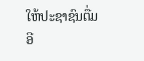ໃຫ້ປະຊາຊົນຕື່ມອີ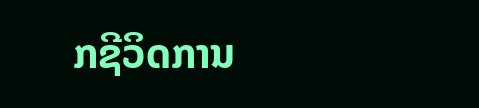ກຊີວິດການ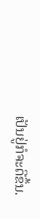ເປັນຢູ່ກໍຈະດີຂຶ້ນ.